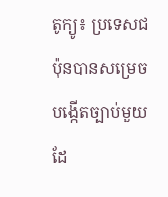តូក្យូ៖ ប្រទេសជប៉ុនបានសម្រេច បង្កើតច្បាប់មួយ ដែ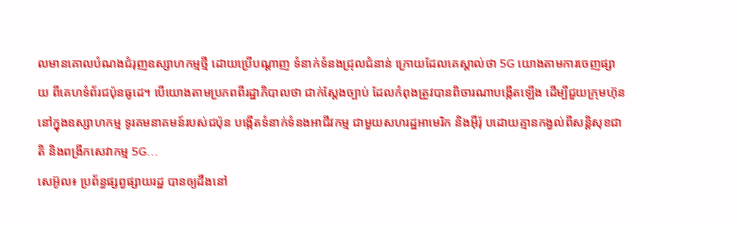លមានគោលបំណងជំរុញឧស្សាហកម្មថ្មី ដោយប្រើបណ្តាញ ទំនាក់ទំនងជ្រុលជំនាន់ ក្រោយដែលគេស្គាល់ថា 5G យោងតាមការចេញផ្សាយ ពីគេហទំព័រជប៉ុនធូដេ។ បើយោងតាមប្រភពពីរដ្ឋាភិបាលថា ជាក់ស្តែងច្បាប់ ដែលកំពុងត្រូវបានពិចារណាបង្កើតឡើង ដើម្បីជួយក្រុមហ៊ុន នៅក្នុងឧស្សាហកម្ម ទូរគមនាគមន៍របស់ជប៉ុន បង្កើតទំនាក់ទំនងអាជីវកម្ម ជាមួយសហរដ្ឋអាមេរិក និងអ៊ឺរ៉ុ បដោយគ្មានកង្វល់ពីសន្តិសុខជាតិ និងពង្រីកសេវាកម្ម 5G...
សេអ៊ូល៖ ប្រព័ន្ធផ្សព្វផ្សាយរដ្ឋ បានឲ្យដឹងនៅ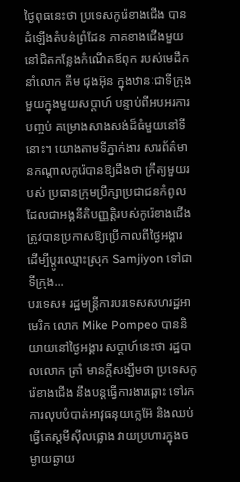ថ្ងៃពុធនេះថា ប្រទេសកូរ៉េខាងជើង បានដំឡើងតំបន់ព្រំដែន ភាគខាងជើងមួយ នៅជិតកន្លែងកំណើតឪពុក របស់មេដឹកនាំលោក គីម ជុងអ៊ុន ក្នុងឋានៈជាទីក្រុងមួយក្នុងមួយសប្តាហ៍ បន្ទាប់ពីអបអរការបញ្ចប់ គម្រោងសាងសង់ដ៏ធំមួយនៅទីនោះ។ យោងតាមទីភ្នាក់ងារ សារព័ត៌មានកណ្តាលកូរ៉េបានឱ្យដឹងថា ក្រឹត្យមួយរបស់ ប្រធានក្រុមប្រឹក្សាប្រជាជនកំពូល ដែលជាអង្គនីតិបញ្ញត្តិរបស់កូរ៉េខាងជើង ត្រូវបានប្រកាសឱ្យប្រើកាលពីថ្ងៃអង្គារ ដើម្បីប្តូរឈ្មោះស្រុក Samjiyon ទៅជាទីក្រុង...
បរទេស៖ រដ្ឋមន្ត្រីការបរទេសសហរដ្ឋអាមេរិក លោក Mike Pompeo បាននិយាយនៅថ្ងៃអង្គារ សប្ដាហ៍នេះថា រដ្ឋបាលលោក ត្រាំ មានក្តីសង្ឃឹមថា ប្រទេសកូរ៉េខាងជើង នឹងបន្តធ្វើការងារឆ្ពោះ ទៅរកការលុបបំបាត់អាវុធនុយក្លេអ៊ែ និងឈប់ធ្វើតេស្តមីស៊ីលផ្លោង វាយប្រហារក្នុងចម្ងាយឆ្ងាយ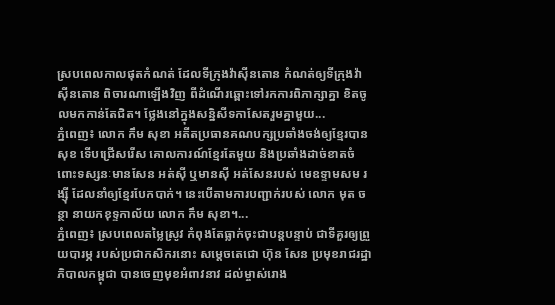ស្របពេលកាលផុតកំណត់ ដែលទីក្រុងវ៉ាស៊ីនតោន កំណត់ឲ្យទីក្រុងវ៉ាស៊ីនតោន ពិចារណាឡើងវិញ ពីដំណើរឆ្ពោះទៅរកការពិភាក្សាគ្នា ខិតចូលមកកាន់តែជិត។ ថ្លែងនៅក្នុងសន្និសីទកាសែតរួមគ្នាមួយ...
ភ្នំពេញ៖ លោក កឹម សុខា អតីតប្រធានគណបក្សប្រឆាំងចង់ឲ្យខ្មែរបានសុខ ទើបជ្រើសរើស គោលការណ៍ខ្មែរតែមួយ និងប្រឆាំងដាច់ខាតចំពោះទស្សនៈមានសែន អត់ស៊ី ឬមានស៊ី អត់សែនរបស់ មេឧទ្ទាមសម រង្ស៊ី ដែលនាំឲ្យខ្មែរបែកបាក់។ នេះបើតាមការបញ្ជាក់របស់ លោក មុត ចន្ថា នាយកខុទ្ទកាល័យ លោក កឹម សុខា។...
ភ្នំពេញ៖ ស្របពេលតម្លៃស្រូវ កំពុងតែធ្លាក់ចុះជាបន្តបន្ទាប់ ជាទីគួរឲ្យព្រួយបារម្ភ របស់ប្រជាកសិករនោះ សម្ដេចតេជោ ហ៊ុន សែន ប្រមុខរាជរដ្ឋាភិបាលកម្ពុជា បានចេញមុខអំពាវនាវ ដល់ម្ចាស់រោង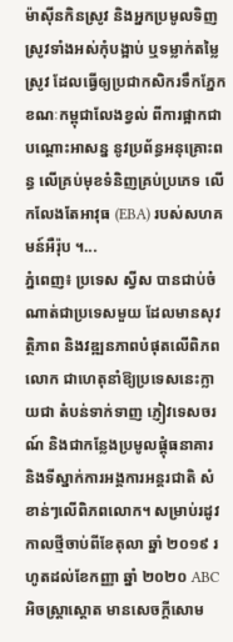ម៉ាស៊ីនកិនស្រូវ និងអ្នកប្រមូលទិញស្រូវទាំងអស់កុំបង្អាប់ ឬទម្លាក់តម្លៃស្រូវ ដែលធ្វើឲ្យប្រជាកសិករទឹកភ្នែក ខណៈកម្ពុជាលែងខ្វល់ ពីការផ្អាកជាបណ្តោះអាសន្ន នូវប្រព័ន្ធអនុគ្រោះពន្ធ លើគ្រប់មុខទំនិញគ្រប់ប្រភេទ លើកលែងតែអាវុធ (EBA) របស់សហគមន៍អឺរ៉ុប ។...
ភ្នំពេញ៖ ប្រទេស ស្វីស បានជាប់ចំណាត់ជាប្រទេសមួយ ដែលមានសុវត្ថិភាព និងវឌ្ឍនភាពបំផុតលើពិភពលោក ជាហេតុនាំឱ្យប្រទេសនេះក្លាយជា តំបន់ទាក់ទាញ ភ្ញៀវទេសចរណ៍ និងជាកន្លែងប្រមូលផ្តុំធនាគារ និងទីស្នាក់ការអង្គការអន្តរជាតិ សំខាន់ៗលើពិភពលោក។ សម្រាប់រដូវកាលថ្មីចាប់ពីខែតុលា ឆ្នាំ ២០១៩ រហូតដល់ខែកញ្ញា ឆ្នាំ ២០២០ ABC អិចស្ត្រាស្តោត មានសេចក្តីសោម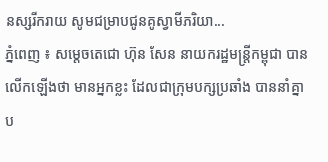នស្សរីករាយ សូមជម្រាបជូនគូស្វាមីភរិយា...
ភ្នំពេញ ៖ សម្តេចតេជោ ហ៊ុន សែន នាយករដ្ឋមន្រ្តីកម្ពុជា បានលើកឡើងថា មានអ្នកខ្លះ ដែលជាក្រុមបក្សប្រឆាំង បាននាំគ្នាប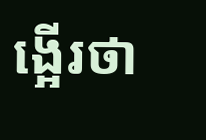ង្អើរថា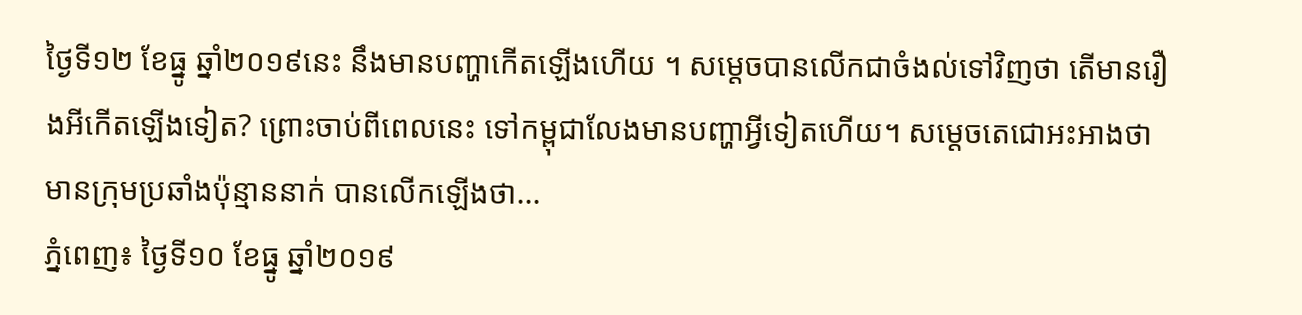ថ្ងៃទី១២ ខែធ្នូ ឆ្នាំ២០១៩នេះ នឹងមានបញ្ហាកើតឡើងហើយ ។ សម្តេចបានលើកជាចំងល់ទៅវិញថា តើមានរឿងអីកើតឡើងទៀត? ព្រោះចាប់ពីពេលនេះ ទៅកម្ពុជាលែងមានបញ្ហាអ្វីទៀតហើយ។ សម្តេចតេជោអះអាងថា មានក្រុមប្រឆាំងប៉ុន្មាននាក់ បានលើកឡើងថា...
ភ្នំពេញ៖ ថ្ងៃទី១០ ខែធ្នូ ឆ្នាំ២០១៩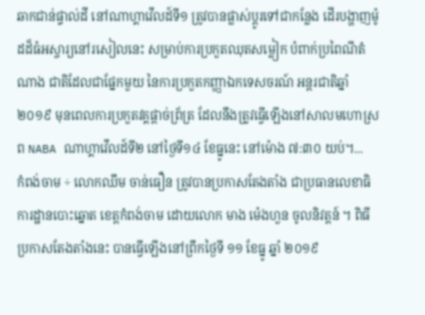ឆាកជាន់ផ្ទាល់ដី នៅណាហ្គាវើលដ៍ទី១ ត្រូវបានផ្លាស់ប្តូរទៅជាកន្លែង ដើរបង្ហាញម៉ូដដ៏ធំអស្ចារ្យនៅរសៀលនេះ សម្រាប់ការប្រកួតឈុតសម្លៀក បំពាក់ប្រពៃណីតំណាង ជាតិដែលជាផ្នែកមួយ នៃការប្រកួតកញ្ញាឯកទេសចរណ៍ អន្តរជាតិឆ្នាំ២០១៩ មុនពេលការប្រកួតវគ្គផ្តាច់ព្រ័ត្រ ដែលនឹងត្រូវធ្វើឡើងនៅសាលមហោស្រព NABA ណាហ្គាវើលដ៍ទី២ នៅថ្ងៃទី១៤ ខែធ្នូនេះ នៅម៉ោង ៧:៣០ យប់។...
កំពង់ចាម ÷ លោកឈឹម ចាន់ធឿន ត្រូវបានប្រកាសតែងតាំង ជាប្រធានលេខាធិការដ្ឋានបោះឆ្នោត ខេត្តកំពង់ចាម ដោយលោក មាង ម៉េងហួន ចូលនិវត្តន៍ ។ ពិធីប្រកាសតែងតាំងនេះ បានធ្វើឡើងនៅព្រឹកថ្ងៃទី ១១ ខែធ្នូ ឆ្នាំ ២០១៩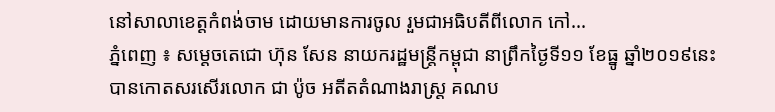នៅសាលាខេត្តកំពង់ចាម ដោយមានការចូល រួមជាអធិបតីពីលោក កៅ...
ភ្នំពេញ ៖ សម្តេចតេជោ ហ៊ុន សែន នាយករដ្ឋមន្រ្តីកម្ពុជា នាព្រឹកថ្ងៃទី១១ ខែធ្នូ ឆ្នាំ២០១៩នេះ បានកោតសរសើរលោក ជា ប៉ូច អតីតតំណាងរាស្រ្ត គណប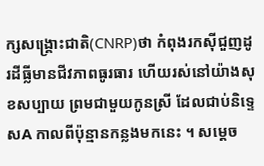ក្សសង្រ្គោះជាតិ(CNRP)ថា កំពុងរកស៊ីជួញដូរដីធ្លីមានជីវភាពធូរធារ ហើយរស់នៅយ៉ាងសុខសប្បាយ ព្រមជាមួយកូនស្រី ដែលជាប់និទ្ទេសA កាលពីប៉ុន្មានកន្លងមកនេះ ។ សម្តេច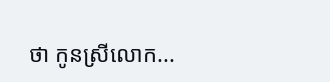ថា កូនស្រីលោក...